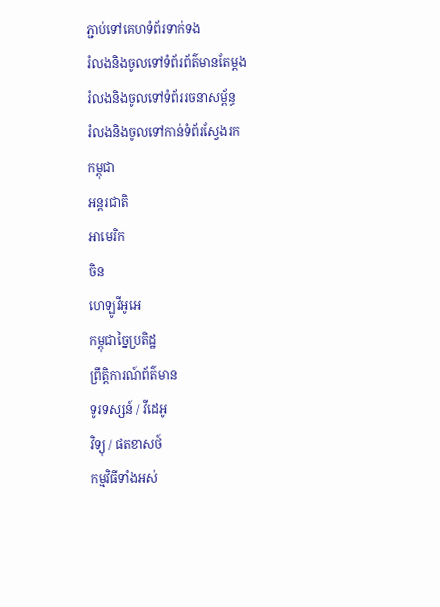ភ្ជាប់ទៅគេហទំព័រទាក់ទង
រំលងនិងចូលទៅទំព័រព័ត៌មានតែម្តង
រំលងនិងចូលទៅទំព័ររចនាសម្ព័ន្ធ
រំលងនិងចូលទៅកាន់ទំព័រស្វែងរក
កម្ពុជា
អន្តរជាតិ
អាមេរិក
ចិន
ហេឡូវីអូអេ
កម្ពុជាច្នៃប្រតិដ្ឋ
ព្រឹត្តិការណ៍ព័ត៌មាន
ទូរទស្សន៍ / វីដេអូ
វិទ្យុ / ផតខាសថ៍
កម្មវិធីទាំងអស់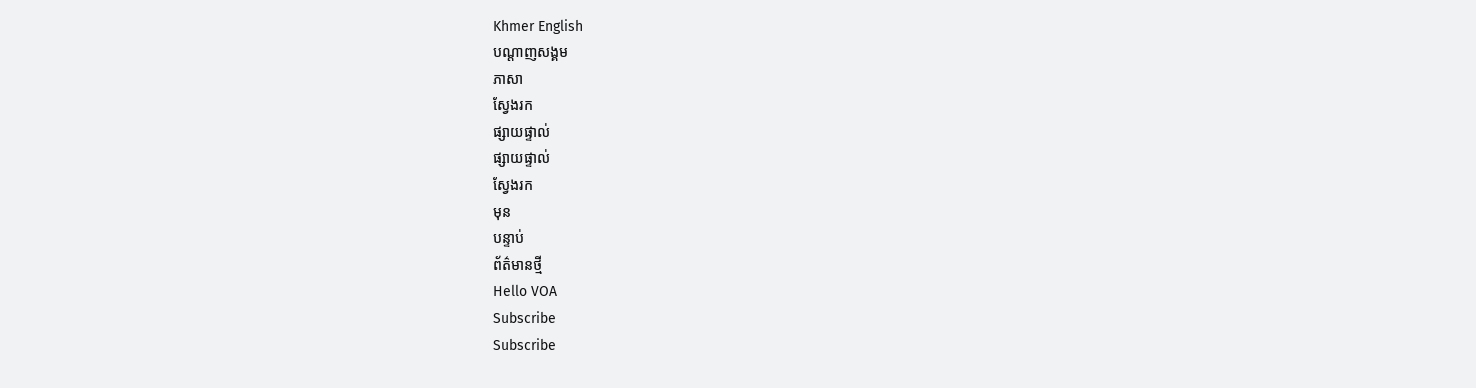Khmer English
បណ្តាញសង្គម
ភាសា
ស្វែងរក
ផ្សាយផ្ទាល់
ផ្សាយផ្ទាល់
ស្វែងរក
មុន
បន្ទាប់
ព័ត៌មានថ្មី
Hello VOA
Subscribe
Subscribe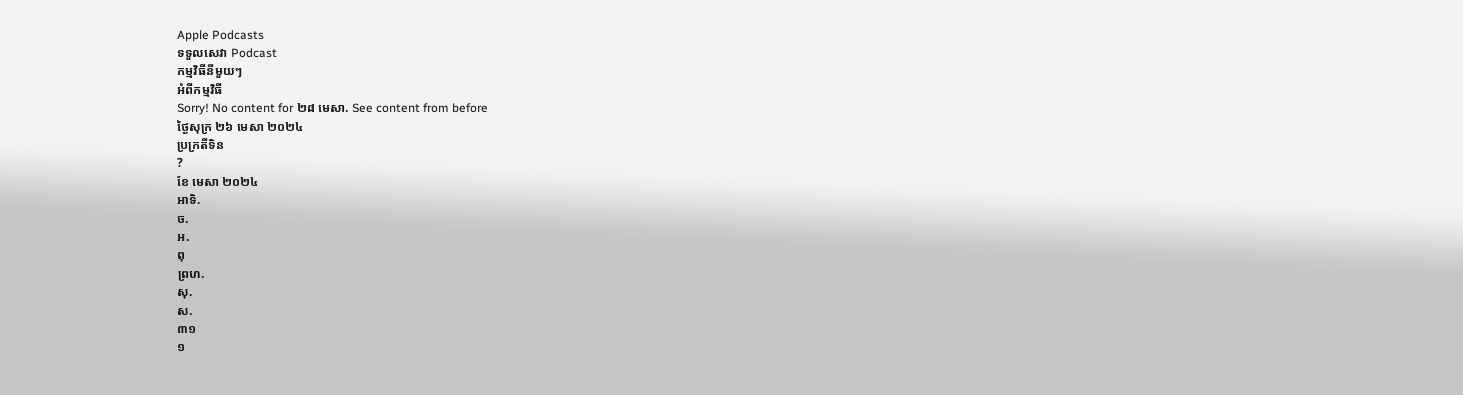Apple Podcasts
ទទួលសេវា Podcast
កម្មវិធីនីមួយៗ
អំពីកម្មវិធី
Sorry! No content for ២៨ មេសា. See content from before
ថ្ងៃសុក្រ ២៦ មេសា ២០២៤
ប្រក្រតីទិន
?
ខែ មេសា ២០២៤
អាទិ.
ច.
អ.
ពុ
ព្រហ.
សុ.
ស.
៣១
១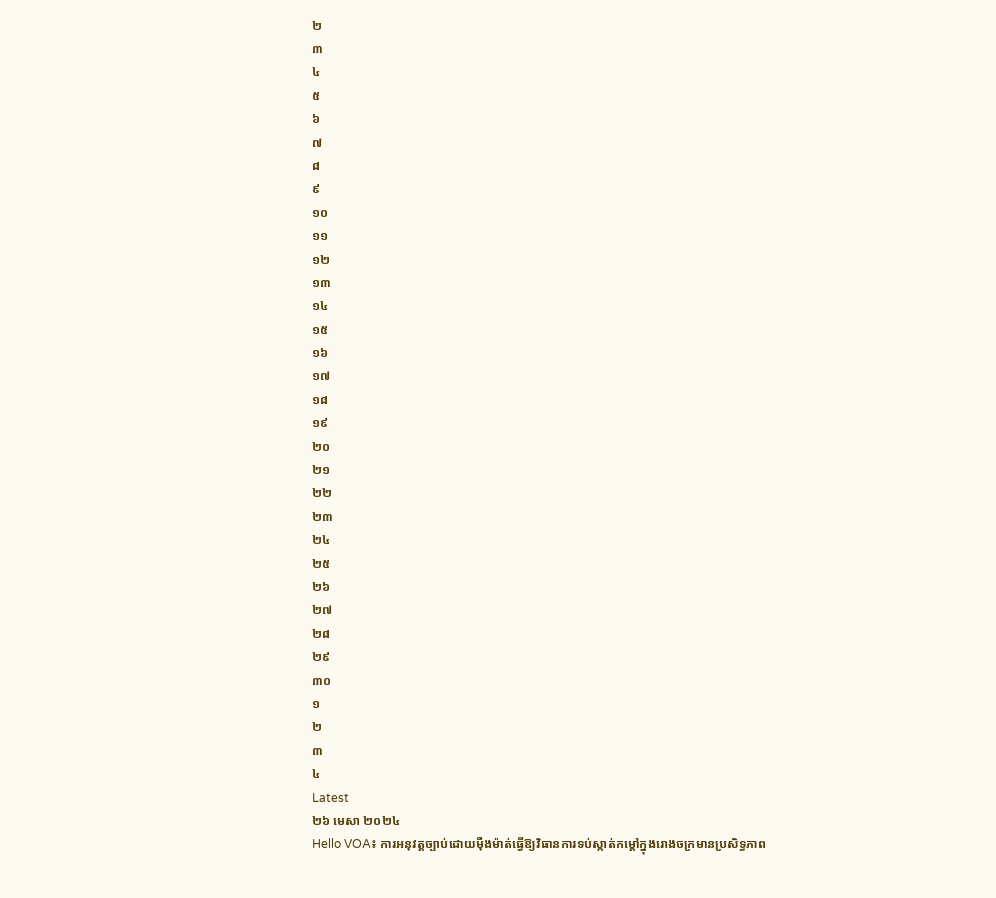២
៣
៤
៥
៦
៧
៨
៩
១០
១១
១២
១៣
១៤
១៥
១៦
១៧
១៨
១៩
២០
២១
២២
២៣
២៤
២៥
២៦
២៧
២៨
២៩
៣០
១
២
៣
៤
Latest
២៦ មេសា ២០២៤
Hello VOA៖ ការអនុវត្តច្បាប់ដោយម៉ឺងម៉ាត់ធ្វើឱ្យវិធានការទប់ស្កាត់កម្តៅក្នុងរោងចក្រមានប្រសិទ្ធភាព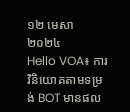១២ មេសា ២០២៤
Hello VOA៖ ការវិនិយោគតាមទម្រង់ BOT មានផល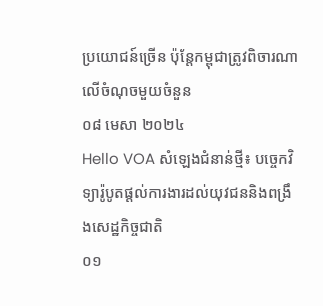ប្រយោជន៍ច្រើន ប៉ុន្តែកម្ពុជាត្រូវពិចារណាលើចំណុចមួយចំនួន
០៨ មេសា ២០២៤
Hello VOA សំឡេងជំនាន់ថ្មី៖ បច្ចេកវិទ្យារ៉ូបូតផ្តល់ការងារដល់យុវជននិងពង្រឹងសេដ្ឋកិច្ចជាតិ
០១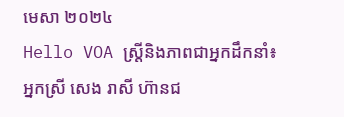មេសា ២០២៤
Hello VOA ស្ត្រីនិងភាពជាអ្នកដឹកនាំ៖ អ្នកស្រី សេង រាសី ហ៊ានជ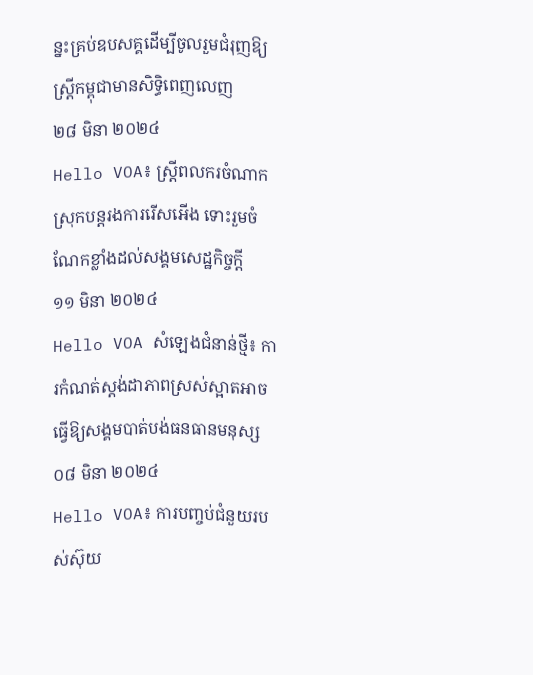ន្នះគ្រប់ឧបសគ្គដើម្បីចូលរួមជំរុញឱ្យស្រ្តីកម្ពុជាមានសិទ្ធិពេញលេញ
២៨ មិនា ២០២៤
Hello VOA៖ ស្រ្តីពលករចំណាកស្រុកបន្តរងការរើសអើង ទោះរួមចំណែកខ្លាំងដល់សង្គមសេដ្ឋកិច្ចក្តី
១១ មិនា ២០២៤
Hello VOA សំឡេងជំនាន់ថ្មី៖ ការកំណត់ស្តង់ដាភាពស្រស់ស្អាតអាចធ្វើឱ្យសង្គមបាត់បង់ធនធានមនុស្ស
០៨ មិនា ២០២៤
Hello VOA៖ ការបញ្ចប់ជំនួយរបស់ស៊ុយ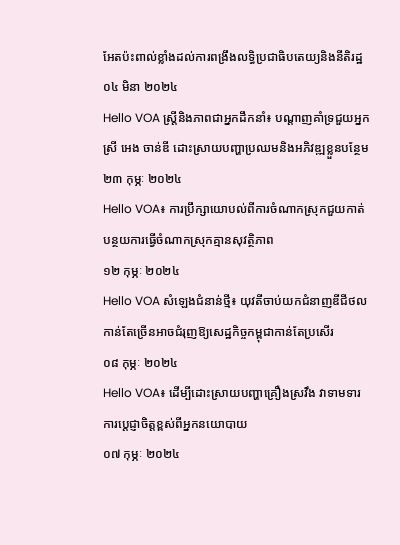អែតប៉ះពាល់ខ្លាំងដល់ការពង្រឹងលទ្ធិប្រជាធិបតេយ្យនិងនីតិរដ្ឋ
០៤ មិនា ២០២៤
Hello VOA ស្ត្រីនិងភាពជាអ្នកដឹកនាំ៖ បណ្តាញគាំទ្រជួយអ្នកស្រី អេង ចាន់ឌី ដោះស្រាយបញ្ហាប្រឈមនិងអភិវឌ្ឍខ្លួនបន្ថែម
២៣ កុម្ភៈ ២០២៤
Hello VOA៖ ការប្រឹក្សាយោបល់ពីការចំណាកស្រុកជួយកាត់បន្ថយការធ្វើចំណាកស្រុកគ្មានសុវត្ថិភាព
១២ កុម្ភៈ ២០២៤
Hello VOA សំឡេងជំនាន់ថ្មី៖ យុវតីចាប់យកជំនាញឌីជីថលកាន់តែច្រើនអាចជំរុញឱ្យសេដ្ឋកិច្ចកម្ពុជាកាន់តែប្រសើរ
០៨ កុម្ភៈ ២០២៤
Hello VOA៖ ដើម្បីដោះស្រាយបញ្ហាគ្រឿងស្រវឹង វាទាមទារការប្តេជ្ញាចិត្តខ្ពស់ពីអ្នកនយោបាយ
០៧ កុម្ភៈ ២០២៤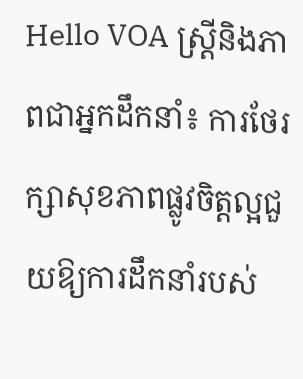Hello VOA ស្រ្តីនិងភាពជាអ្នកដឹកនាំ៖ ការថែរក្សាសុខភាពផ្លូវចិត្តល្អជួយឱ្យការដឹកនាំរបស់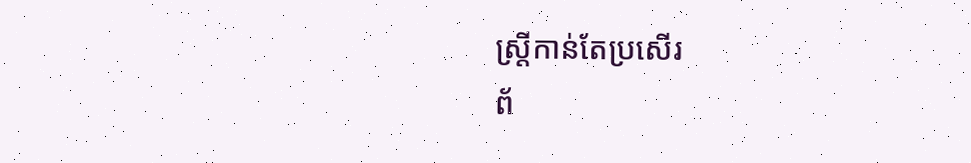ស្រ្តីកាន់តែប្រសើរ
ព័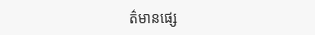ត៌មានផ្សេ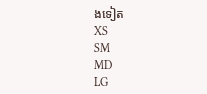ងទៀត
XS
SM
MD
LG